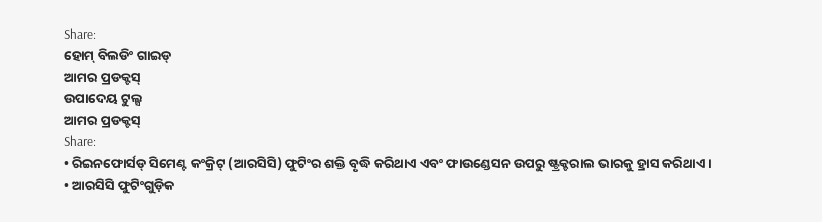Share:
ହୋମ୍ ବିଲଡିଂ ଗାଇଡ୍
ଆମର ପ୍ରଡକ୍ଟସ୍
ଉପାଦେୟ ଟୁଲ୍ସ
ଆମର ପ୍ରଡକ୍ଟସ୍
Share:
• ରିଇନଫୋର୍ସଡ୍ ସିମେଣ୍ଟ କଂକ୍ରିଟ୍ (ଆରସିସି) ଫୁଟିଂର ଶକ୍ତି ବୃଦ୍ଧି କରିଥାଏ ଏବଂ ଫାଉଣ୍ଡେସନ ଉପରୁ ଷ୍ଟ୍ରକ୍ଚରାଲ ଭାରକୁ ହ୍ରାସ କରିଥାଏ ।
• ଆରସିସି ଫୁଟିଂଗୁଡ଼ିକ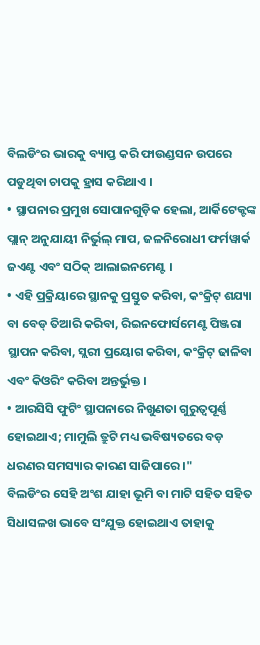ବିଲଡିଂର ଭାରକୁ ବ୍ୟାପ୍ତ କରି ଫାଉଣ୍ଡସନ ଉପରେ ପଡୁଥିବା ଚାପକୁ ହ୍ରାସ କରିଥାଏ ।
• ସ୍ଥାପନାର ପ୍ରମୁଖ ସୋପାନଗୁଡ଼ିକ ହେଲା, ଆର୍କିଟେକ୍ଟଙ୍କ ପ୍ଲାନ୍ ଅନୁଯାୟୀ ନିର୍ଭୁଲ୍ ମାପ, ଜଳନିରୋଧୀ ଫର୍ମୱାର୍କ ଜଏଣ୍ଟ ଏବଂ ସଠିକ୍ ଆଲାଇନମେଣ୍ଟ ।
• ଏହି ପ୍ରକ୍ରିୟାରେ ସ୍ଥାନକୁ ପ୍ରସ୍ତୁତ କରିବା, କଂକ୍ରିଟ୍ ଶଯ୍ୟା ବା ବେଡ୍ ତିଆରି କରିବା, ରିଇନଫୋର୍ସମେଣ୍ଟ ପିଞ୍ଜରା ସ୍ଥାପନ କରିବା, ସ୍ଲରୀ ପ୍ରୟୋଗ କରିବା, କଂକ୍ରିଟ୍ ଢାଳିବା ଏବଂ କିଓରିଂ କରିବା ଅନ୍ତର୍ଭୁକ୍ତ ।
• ଆରସିସି ଫୁଟିଂ ସ୍ଥାପନାରେ ନିଖୁଣତା ଗୁରୁତ୍ୱପୂର୍ଣ୍ଣ ହୋଇଥାଏ; ମାମୁଲି ତ୍ରୁଟି ମଧ୍ୟ ଭବିଷ୍ୟତରେ ବଡ଼ ଧରଣର ସମସ୍ୟାର କାରଣ ସାଜିପାରେ ।"
ବିଲଡିଂର ସେହି ଅଂଶ ଯାହା ଭୂମି ବା ମାଟି ସହିତ ସହିତ ସିଧାସଳଖ ଭାବେ ସଂଯୁକ୍ତ ହୋଇଥାଏ ତାହାକୁ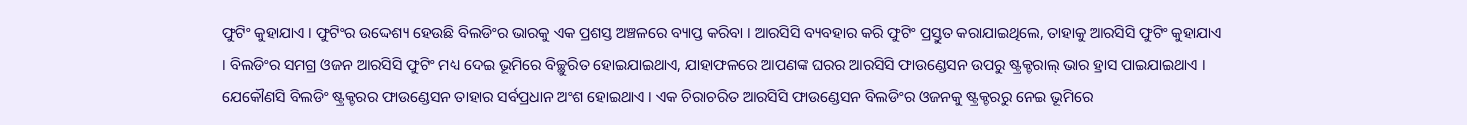ଫୁଟିଂ କୁହାଯାଏ । ଫୁଟିଂର ଉଦ୍ଦେଶ୍ୟ ହେଉଛି ବିଲଡିଂର ଭାରକୁ ଏକ ପ୍ରଶସ୍ତ ଅଞ୍ଚଳରେ ବ୍ୟାପ୍ତ କରିବା । ଆରସିସି ବ୍ୟବହାର କରି ଫୁଟିଂ ପ୍ରସ୍ତୁତ କରାଯାଇଥିଲେ, ତାହାକୁ ଆରସିସି ଫୁଟିଂ କୁହାଯାଏ । ବିଲଡିଂର ସମଗ୍ର ଓଜନ ଆରସିସି ଫୁଟିଂ ମଧ୍ୟ ଦେଇ ଭୂମିରେ ବିଚ୍ଛୁରିତ ହୋଇଯାଇଥାଏ, ଯାହାଫଳରେ ଆପଣଙ୍କ ଘରର ଆରସିସି ଫାଉଣ୍ଡେସନ ଉପରୁ ଷ୍ଟ୍ରକ୍ଚରାଲ୍ ଭାର ହ୍ରାସ ପାଇଯାଇଥାଏ ।
ଯେକୌଣସି ବିଲଡିଂ ଷ୍ଟ୍ରକ୍ଚରର ଫାଉଣ୍ଡେସନ ତାହାର ସର୍ବପ୍ରଧାନ ଅଂଶ ହୋଇଥାଏ । ଏକ ଚିରାଚରିତ ଆରସିସି ଫାଉଣ୍ଡେସନ ବିଲଡିଂର ଓଜନକୁ ଷ୍ଟ୍ରକ୍ଚରରୁ ନେଇ ଭୂମିରେ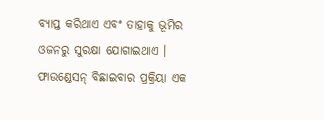ବ୍ୟାପ୍ତ କରିଥାଏ ଏବଂ ତାହାକୁ ଭୂମିର ଓଜନରୁ ସୁରକ୍ଷା ଯୋଗାଇଥାଏ । ଫାଉଣ୍ଡେସନ୍ ବିଛାଇବାର ପ୍ରକ୍ରିୟା ଏକ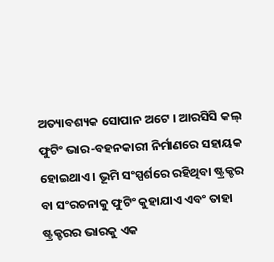ଅତ୍ୟାବଶ୍ୟକ ସୋପାନ ଅଟେ । ଆରସିସି କଲ୍ ଫୁଟିଂ ଭାର-ବହନକାରୀ ନିର୍ମାଣରେ ସହାୟକ ହୋଇଥାଏ । ଭୂମି ସଂସ୍ପର୍ଶରେ ରହିଥିବା ଷ୍ଟ୍ରକ୍ଚର ବା ସଂରଚନାକୁ ଫୁଟିଂ କୁହାଯାଏ ଏବଂ ତାହା ଷ୍ଟ୍ରକ୍ଚରର ଭାରକୁ ଏକ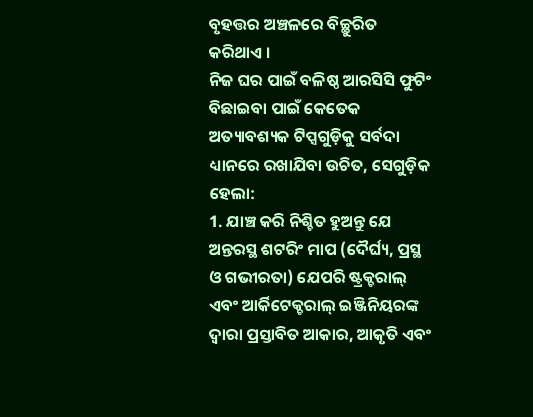ବୃହତ୍ତର ଅଞ୍ଚଳରେ ବିଚ୍ଛୁରିତ କରିଥାଏ ।
ନିଜ ଘର ପାଇଁ ବଳିଷ୍ଠ ଆରସିସି ଫୁଟିଂ ବିଛାଇବା ପାଇଁ କେତେକ ଅତ୍ୟାବଶ୍ୟକ ଟିପ୍ସଗୁଡ଼ିକୁ ସର୍ବଦା ଧ୍ୟାନରେ ରଖାଯିବା ଉଚିତ, ସେଗୁଡ଼ିକ ହେଲା:
1. ଯାଞ୍ଚ କରି ନିଶ୍ଚିତ ହୁଅନ୍ତୁ ଯେ ଅନ୍ତରସ୍ଥ ଶଟରିଂ ମାପ (ଦୈର୍ଘ୍ୟ, ପ୍ରସ୍ଥ ଓ ଗଭୀରତା) ଯେପରି ଷ୍ଟ୍ରକ୍ଚରାଲ୍ ଏବଂ ଆର୍କିଟେକ୍ଚରାଲ୍ ଇଞ୍ଜିନିୟରଙ୍କ ଦ୍ୱାରା ପ୍ରସ୍ତାବିତ ଆକାର, ଆକୃତି ଏବଂ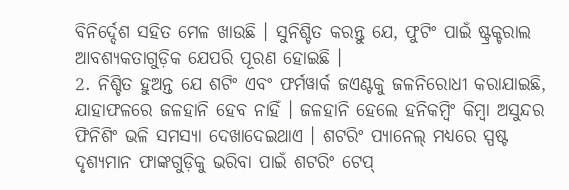ବିନିର୍ଦ୍ଦେଶ ସହିତ ମେଳ ଖାଉଛି । ସୁନିଶ୍ଚିତ କରନ୍ତୁ ଯେ, ଫୁଟିଂ ପାଇଁ ଷ୍ଟ୍ରକ୍ଚରାଲ ଆବଶ୍ୟକତାଗୁଡ଼ିକ ଯେପରି ପୂରଣ ହୋଇଛି ।
2. ନିଶ୍ଚିତ ହୁଅନ୍ତ ଯେ ଶଟିଂ ଏବଂ ଫର୍ମୱାର୍କ ଜଏଣ୍ଟକୁ ଜଳନିରୋଧୀ କରାଯାଇଛି, ଯାହାଫଳରେ ଜଳହାନି ହେବ ନାହିଁ । ଜଳହାନି ହେଲେ ହନିକମ୍ବିଂ କିମ୍ବା ଅସୁନ୍ଦର ଫିନିଶିଂ ଭଳି ସମସ୍ୟା ଦେଖାଦେଇଥାଏ । ଶଟରିଂ ପ୍ୟାନେଲ୍ ମଧ୍ୟରେ ସ୍ପଷ୍ଟ ଦୃଶ୍ୟମାନ ଫାଙ୍କଗୁଡ଼ିକୁ ଭରିବା ପାଇଁ ଶଟରିଂ ଟେପ୍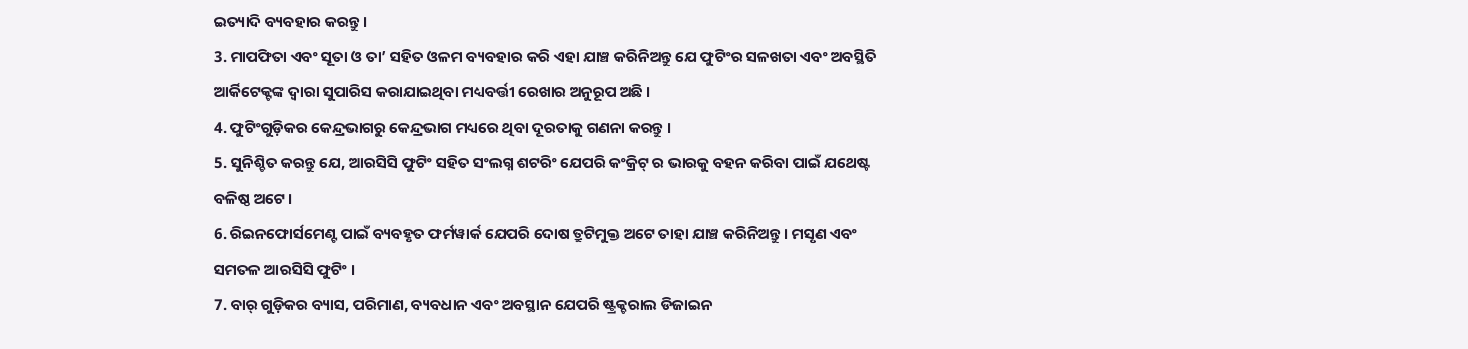ଇତ୍ୟାଦି ବ୍ୟବହାର କରନ୍ତୁ ।
3. ମାପଫିତା ଏବଂ ସୂତା ଓ ତା’ ସହିତ ଓଳମ ବ୍ୟବହାର କରି ଏହା ଯାଞ୍ଚ କରିନିଅନ୍ତୁ ଯେ ଫୁଟିଂର ସଳଖତା ଏବଂ ଅବସ୍ଥିତି ଆର୍କିଟେକ୍ଟଙ୍କ ଦ୍ୱାରା ସୁପାରିସ କରାଯାଇଥିବା ମଧ୍ୟବର୍ତ୍ତୀ ରେଖାର ଅନୁରୂପ ଅଛି ।
4. ଫୁଟିଂଗୁଡ଼ିକର କେନ୍ଦ୍ରଭାଗରୁ କେନ୍ଦ୍ରଭାଗ ମଧ୍ୟରେ ଥିବା ଦୂରତାକୁ ଗଣନା କରନ୍ତୁ ।
5. ସୁନିଶ୍ଚିତ କରନ୍ତୁ ଯେ, ଆରସିସି ଫୁଟିଂ ସହିତ ସଂଲଗ୍ନ ଶଟରିଂ ଯେପରି କଂକ୍ରିଟ୍ ର ଭାରକୁ ବହନ କରିବା ପାଇଁ ଯଥେଷ୍ଟ ବଳିଷ୍ଠ ଅଟେ ।
6. ରିଇନଫୋର୍ସମେଣ୍ଟ ପାଇଁ ବ୍ୟବହୃତ ଫର୍ମୱାର୍କ ଯେପରି ଦୋଷ ତ୍ରୁଟିମୁକ୍ତ ଅଟେ ତାହା ଯାଞ୍ଚ କରିନିଅନ୍ତୁ । ମସୃଣ ଏବଂ ସମତଳ ଆରସିସି ଫୁଟିଂ ।
7. ବାର୍ ଗୁଡ଼ିକର ବ୍ୟାସ, ପରିମାଣ, ବ୍ୟବଧାନ ଏବଂ ଅବସ୍ଥାନ ଯେପରି ଷ୍ଟ୍ରକ୍ଚରାଲ ଡିଜାଇନ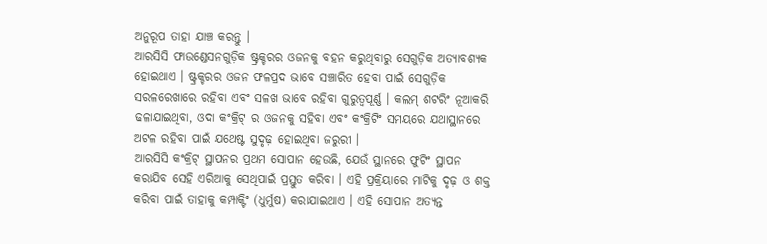ଅନୁରୂପ ତାହା ଯାଞ୍ଚ କରନ୍ତୁ ।
ଆରସିସି ଫାଉଣ୍ଡେସନଗୁଡ଼ିକ ଷ୍ଟ୍ରକ୍ଚରର ଓଜନକୁ ବହନ କରୁଥିବାରୁ ସେଗୁଡ଼ିକ ଅତ୍ୟାବଶ୍ୟକ ହୋଇଥାଏ । ଷ୍ଟ୍ରକ୍ଚରର ଓଜନ ଫଳପ୍ରଦ ଭାବେ ସଞ୍ଚାରିତ ହେବା ପାଇଁ ସେଗୁଡ଼ିକ ସରଳରେଖାରେ ରହିବା ଏବଂ ସଳଖ ଭାବେ ରହିବା ଗୁରୁତ୍ୱପୂର୍ଣ୍ଣ । କଲମ୍ ଶଟରିଂ ନୂଆକରି ଢଳାଯାଇଥିବା, ଓଦା କଂକ୍ରିଟ୍ ର ଓଜନକୁ ସହିବା ଏବଂ କଂକ୍ରିଟିଂ ସମୟରେ ଯଥାସ୍ଥାନରେ ଅଟଳ ରହିବା ପାଇଁ ଯଥେଷ୍ଟ ସୁଦୃଢ଼ ହୋଇଥିବା ଜରୁରୀ ।
ଆରସିସି କଂକ୍ରିଟ୍ ସ୍ଥାପନର ପ୍ରଥମ ସୋପାନ ହେଉଛି, ଯେଉଁ ସ୍ଥାନରେ ଫୁଟିଂ ସ୍ଥାପନ କରାଯିବ ସେହି ଏରିଆକୁ ସେଥିପାଇଁ ପ୍ରସ୍ତୁତ କରିବା । ଏହି ପ୍ରକ୍ରିୟାରେ ମାଟିକୁ ଦୃଢ଼ ଓ ଶକ୍ତ କରିବା ପାଇଁ ତାହାକୁ କମ୍ପାକ୍ଟିଂ (ଧୁର୍ମୁଷ) କରାଯାଇଥାଏ । ଏହି ସୋପାନ ଅତ୍ୟନ୍ତ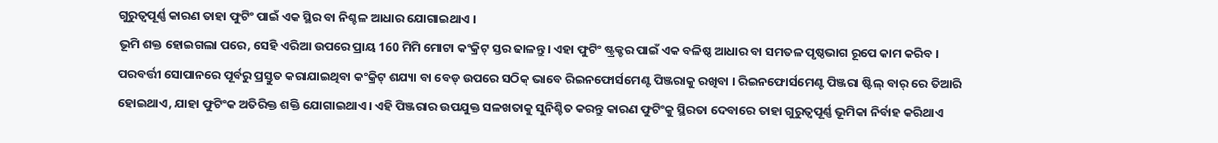ଗୁରୁତ୍ୱପୂର୍ଣ୍ଣ କାରଣ ତାହା ଫୁଟିଂ ପାଇଁ ଏକ ସ୍ଥିର ବା ନିଶ୍ଚଳ ଆଧାର ଯୋଗାଇଥାଏ ।
ଭୂମି ଶକ୍ତ ହୋଇଗଲା ପରେ, ସେହି ଏରିଆ ଉପରେ ପ୍ରାୟ 160 ମିମି ମୋଟା କଂକ୍ରିଟ୍ ସ୍ତର ଢାଳନ୍ତୁ । ଏହା ଫୁଟିଂ ଷ୍ଟ୍ରକ୍ଚର ପାଇଁ ଏକ ବଳିଷ୍ଠ ଆଧାର ବା ସମତଳ ପୃଷ୍ଠଭାଗ ରୂପେ କାମ କରିବ ।
ପରବର୍ତ୍ତୀ ସୋପାନରେ ପୂର୍ବରୁ ପ୍ରସ୍ତୁତ କରାଯାଇଥିବା କଂକ୍ରିଟ୍ ଶଯ୍ୟା ବା ବେଡ୍ ଉପରେ ସଠିକ୍ ଭାବେ ରିଇନଫୋର୍ସମେଣ୍ଟ ପିଞ୍ଜରାକୁ ରଖିବା । ରିଇନଫୋର୍ସମେଣ୍ଟ ପିଞ୍ଜରା ଷ୍ଟିଲ୍ ବାର୍ ରେ ତିଆରି ହୋଇଥାଏ, ଯାହା ଫୁଟିଂକ ଅତିରିକ୍ତ ଶକ୍ତି ଯୋଗାଇଥାଏ । ଏହି ପିଞ୍ଜରାର ଉପଯୁକ୍ତ ସଳଖତାକୁ ସୁନିଶ୍ଚିତ କରନ୍ତୁ କାରଣ ଫୁଟିଂକୁ ସ୍ଥିରତା ଦେବାରେ ତାହା ଗୁରୁତ୍ୱପୂର୍ଣ୍ଣ ଭୂମିକା ନିର୍ବାହ କରିଥାଏ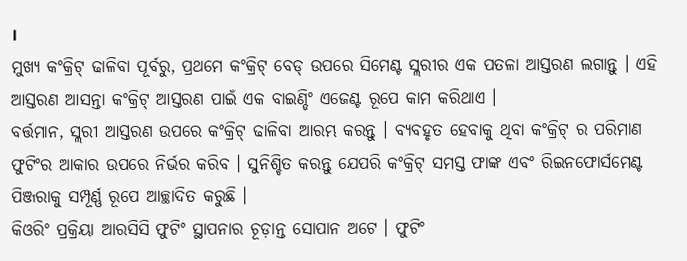।
ମୁଖ୍ୟ କଂକ୍ରିଟ୍ ଢାଳିବା ପୂର୍ବରୁ, ପ୍ରଥମେ କଂକ୍ରିଟ୍ ବେଡ୍ ଉପରେ ସିମେଣ୍ଟ ସ୍ଲରୀର ଏକ ପତଳା ଆସ୍ତରଣ ଲଗାନ୍ତୁ । ଏହି ଆସ୍ତରଣ ଆସନ୍ତା କଂକ୍ରିଟ୍ ଆସ୍ତରଣ ପାଇଁ ଏକ ବାଇଣ୍ଡିଂ ଏଜେଣ୍ଟ ରୂପେ କାମ କରିଥାଏ ।
ବର୍ତ୍ତମାନ, ସ୍ଲରୀ ଆସ୍ତରଣ ଉପରେ କଂକ୍ରିଟ୍ ଢାଳିବା ଆରମ୍ଭ କରନ୍ତୁ । ବ୍ୟବହୃତ ହେବାକୁ ଥିବା କଂକ୍ରିଟ୍ ର ପରିମାଣ ଫୁଟିଂର ଆକାର ଉପରେ ନିର୍ଭର କରିବ । ସୁନିଶ୍ଚିତ କରନ୍ତୁ ଯେପରି କଂକ୍ରିଟ୍ ସମସ୍ତ ଫାଙ୍କ ଏବଂ ରିଇନଫୋର୍ସମେଣ୍ଟ ପିଞ୍ଜରାକୁ ସମ୍ପୂର୍ଣ୍ଣ ରୂପେ ଆଚ୍ଛାଦିତ କରୁଛି ।
କିଓରିଂ ପ୍ରକ୍ରିୟା ଆରସିସି ଫୁଟିଂ ସ୍ଥାପନାର ଚୂଡ଼ାନ୍ତ ସୋପାନ ଅଟେ । ଫୁଟିଂ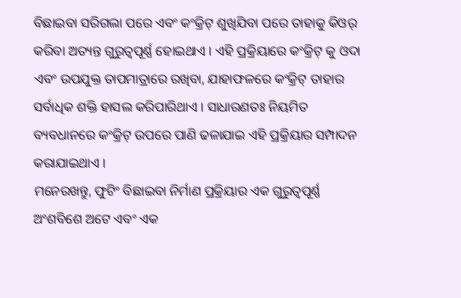ବିଛାଇବା ସରିଗଲା ପରେ ଏବଂ କଂକ୍ରିଟ୍ ଶୁଖିଯିବା ପରେ ତାହାକୁ କିଓର୍ କରିବା ଅତ୍ୟନ୍ତ ଗୁରୁତ୍ୱପୂର୍ଣ୍ଣ ହୋଇଥାଏ । ଏହି ପ୍ରକ୍ରିୟାରେ କଂକ୍ରିଟ୍ କୁ ଓଦା ଏବଂ ଉପଯୁକ୍ତ ତାପମାତ୍ରାରେ ରଖିବା, ଯାହାଫଳରେ କଂକ୍ରିଟ୍ ତାହାର ସର୍ବାଧିକ ଶକ୍ତି ହାସଲ କରିପାରିଥାଏ । ସାଧାରଣତଃ ନିୟମିତ ବ୍ୟବଧାନରେ କଂକ୍ରିଟ୍ ଉପରେ ପାଣି ଢଳାଯାଇ ଏହି ପ୍ରକ୍ରିୟାର ସମ୍ପାଦନ କରାଯାଇଥାଏ ।
ମନେରଖନ୍ତୁ, ଫୁଟିଂ ବିଛାଇବା ନିର୍ମାଣ ପ୍ରକ୍ରିୟାର ଏକ ଗୁରୁତ୍ୱପୂର୍ଣ୍ଣ ଅଂଶବିଶେ ଅଟେ ଏବଂ ଏକ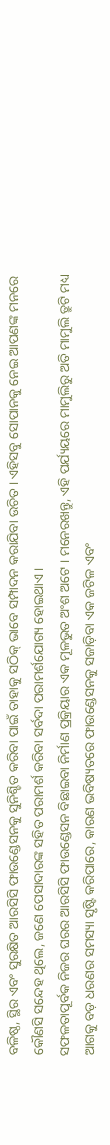ବଳିଷ୍ଠ, ସ୍ଥିର ଏବଂ ସୁରକ୍ଷିତ ଆରସିସି ଫାଉଣ୍ଡେସନକୁ ସୁନିଶ୍ଚିତ କରିବା ପାଇଁ ତାହାକୁ ସଠିକ୍ ଭାବେ ସମ୍ପାଦନ କରାଯିବା ଉଚିତ । ଏହିସବୁ ସୋପାନକୁ ନେଇ ଆପଣଙ୍କ ମନରେ କୌଣସି ସନ୍ଦେହ ଥିଲେ, ଜଣେ ପେସାଦାରଙ୍କ ସହିତ ପରାମର୍ଶ କରିବା ସର୍ବଦା ପରାମର୍ଶଯୋଗ୍ୟ ହୋଇଥାଏ।
ସଫଳତାପୂର୍ବକ ନିଜର ଘରର ଆରସିସି ଫାଉଣ୍ଡେସନ ବିଛାଇବା ନିର୍ମାଣ ପ୍ରକ୍ରିୟାର ଏକ ମୂଳଭୁତ ଅଂଶ ଅଟେ । ମନେରଖନ୍ତୁ, ଏହି ପର୍ଯ୍ୟୟରେ ମାମୁଲିରୁ ଅତି ମାମୁଲି ତ୍ରୁଟି ମଧ୍ୟ ଆଗକୁ ବଡ଼ ଧରଣର ସମସ୍ୟା ସୃଷ୍ଟି କରିପାରେ, କାରଣ ଭବିଷ୍ୟତରେ ଫାଉଣ୍ଡେସନକୁ ସଜାଡ଼ିବା ଏକ ଜଟିଳ ଏବଂ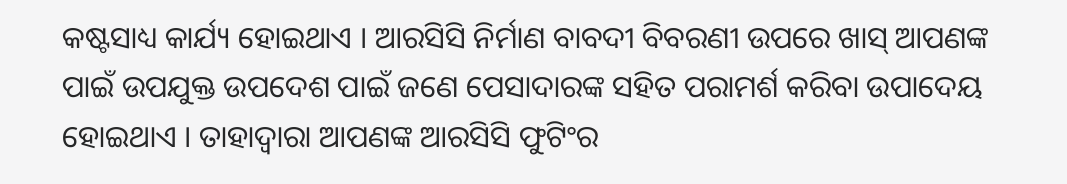କଷ୍ଟସାଧ୍ୟ କାର୍ଯ୍ୟ ହୋଇଥାଏ । ଆରସିସି ନିର୍ମାଣ ବାବଦୀ ବିବରଣୀ ଉପରେ ଖାସ୍ ଆପଣଙ୍କ ପାଇଁ ଉପଯୁକ୍ତ ଉପଦେଶ ପାଇଁ ଜଣେ ପେସାଦାରଙ୍କ ସହିତ ପରାମର୍ଶ କରିବା ଉପାଦେୟ ହୋଇଥାଏ । ତାହାଦ୍ୱାରା ଆପଣଙ୍କ ଆରସିସି ଫୁଟିଂର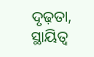ଦୃଢ଼ତା, ସ୍ଥାୟିତ୍ୱ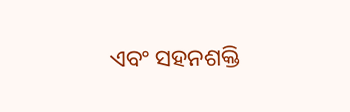ଏବଂ ସହନଶକ୍ତି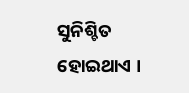ସୁନିଶ୍ଚିତ ହୋଇଥାଏ ।